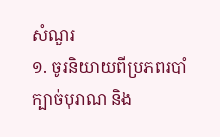សំណួរ
១. ចូរនិយាយពីប្រភពរបាំក្បាច់បុរាណ និង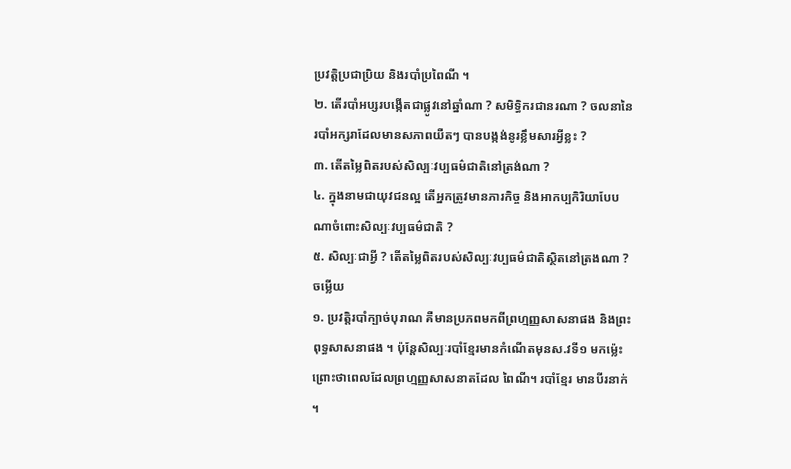ប្រវត្តិប្រជាប្រិយ និងរបាំប្រពៃណី ។
២. តើរបាំអប្សរបង្កើតជាផ្លូវនៅឆ្នាំណា ? សមិទ្ធិករជានរណា ? ចលនានៃរបាំអក្សរាដែលមានសភាពយឺតៗ បានបង្កង់នូរខ្លឹមសារអ្វីខ្លះ ?
៣. តើតម្លៃពិតរបស់សិល្បៈវប្បធម៌ជាតិនៅត្រង់ណា ?
៤. ក្នុងនាមជាយុវជនល្អ តើអ្នកត្រូវមានភារកិច្ច និងអាកប្បកិរិយាបែបណាចំពោះសិល្បៈវប្បធម៌ជាតិ ?
៥. សិល្បៈជាអ្វី ? តើតម្លៃពិតរបស់សិល្បៈវប្បធម៌ជាតិស្ថិតនៅត្រងណា ?
ចម្លើយ
១. ប្រវត្តិរបាំក្បាច់បុរាណ គឺមានប្រភពមកពីព្រហ្មញ្ញសាសនាផង និងព្រះពុទ្ធសាសនាផង ។ ប៉ុន្តែសិល្បៈរបាំខ្មែរមានកំណើតមុនស.វទី១ មកម៉្លេះព្រោះថាពេលដែលព្រហ្មញ្ញសាសនាតដែល ពៃណី។ របាំខ្មែរ មានបីរនាក់ ។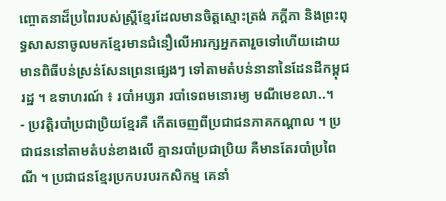ញ្ចោតនាដ៏ប្រពៃរបស់ស្រ្ដីខ្មែរដែលមានចិត្តស្មោះត្រង់ ភក្ដីភា និងព្រះពុទ្ធសាសនាចូលមកខ្មែរមានជំនឿលើអារក្សអ្នកតារួចទៅហើយដោយមានពិធីបន់ស្រន់សែនព្រេនផ្សេងៗ ទៅតាមតំបន់នានានៃដែនដីកម្ពុជរដ្ឋ ។ ឧទាហរណ៍ ៖ របាំអប្សរា របាំទេពមនោរម្យ មណីមេខលា..។
- ប្រវត្តិរបាំប្រជាប្រិយខ្មែរគឺ កើតចេញពីប្រជាជនភាគកណ្តាល ។ ប្រជាជននៅតាមតំបន់ខាងលើ គ្មានរបាំប្រជាប្រិយ គឺមានតែរបាំប្រពៃណី ។ ប្រជាជនខ្មែរប្រកបរបរកសិកម្ម គេនាំ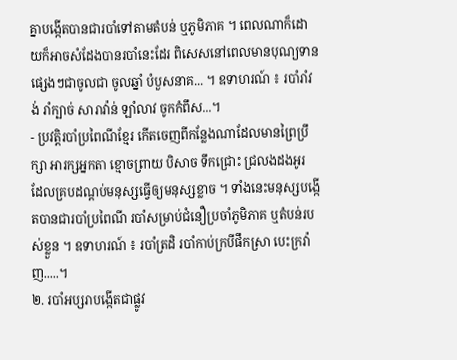គ្នាបង្កើតបានជារបាំទៅតាមតំបន់ ឬភូមិភាគ ។ ពេលណាក៏ដោយក៏អាចសំដែងបានរបាំនេះដែរ ពិសេសនៅពេលមានបុណ្យទានផ្សេងៗជាចូលជា ចូលឆ្នាំ បំបួសនាគ... ។ ឧទាហរណ៍ ៖ របាំរាំវង់ រាំក្បាច់ សារាវ៉ាន់ ឡាំលាវ ចូកកំពឹស...។
- ប្រវត្តិរបាំប្រពៃណីខ្មែរ កើតចេញពីកន្លែងណាដែលមានព្រៃប្រឹក្សា អារក្សអ្នកតា ខ្មោចព្រាយ បិសាច ទឹកជ្រោះ ជ្រលងដងអូរ ដែលគ្របដណ្តប់មនុស្សធ្វើឲ្យមនុស្សខ្លាច ។ ទាំងនេះមនុស្សបង្កើតបានជារបាំប្រពៃណី របាំសម្រាប់ជំនឿប្រចាំភូមិភាគ ឬតំបន់របស់ខ្លួន ។ ឧទាហរណ៍ ៖ របាំត្រដិ របាំកាប់ក្របីផឹកស្រា បេះក្រវ៉ាញ.....។
២. របាំអប្សរាបង្កើតជាផ្លូវ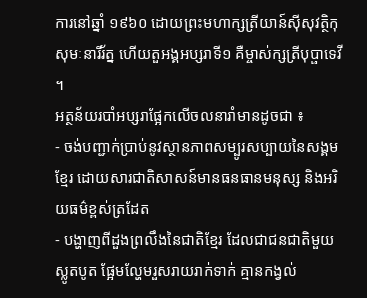ការនៅឆ្នាំ ១៩៦០ ដោយព្រះមហាក្សត្រីយាន៍ស៊ីសុវត្ថិកុសុមៈនារីរ័ត្ន ហើយតួអង្គអប្សរាទី១ គឺម្ចាស់ក្សត្រីបុប្ផាទេវី ។
អត្ថន័យរបាំអប្សរាផ្អែកលើចលនារាំមានដូចជា ៖
- ចង់បញ្ជាក់ប្រាប់នូវស្ថានភាពសម្បូរសប្បាយនៃសង្គមខ្មែរ ដោយសារជាតិសាសន៍មានធនធានមនុស្ស និងអរិយធម៌ខ្ពស់ត្រដែត
- បង្ហាញពីដួងព្រលឹងនៃជាតិខ្មែរ ដែលជាជនជាតិមួយស្លូតបូត ផ្អែមល្ហែមរួសរាយរាក់ទាក់ គ្មានកង្វល់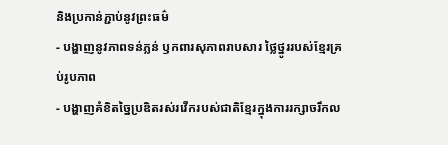និងប្រកាន់ភ្ជាប់នូវព្រះធម៌
- បង្ហាញនូវភាពទន់ភ្លន់ ឫកពារសុភាពរាបសារ ថ្លៃថ្នូររបស់ខ្មែរគ្រប់រូបភាព
- បង្ហាញគំខិតច្នៃប្រឌិតរស់រវើករបស់ជាតិខ្មែរក្នុងការរក្សាចរឹកល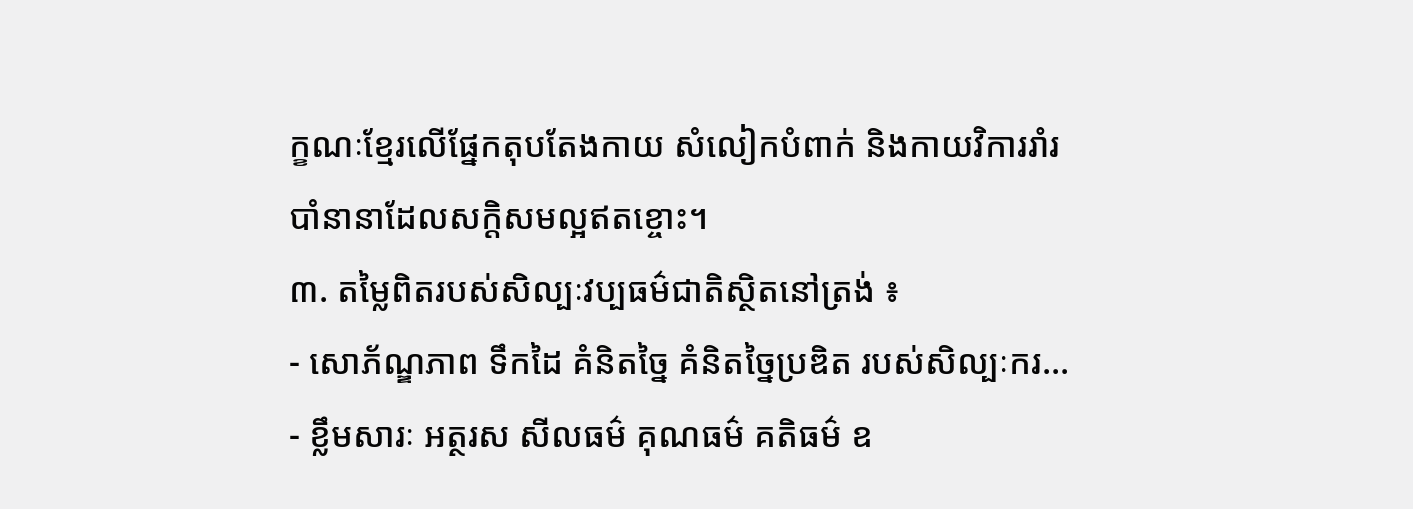ក្ខណៈខ្មែរលើផ្នែកតុបតែងកាយ សំលៀកបំពាក់ និងកាយវិការរាំរបាំនានាដែលសក្តិសមល្អឥតខ្ចោះ។
៣. តម្លៃពិតរបស់សិល្បៈវប្បធម៌ជាតិស្ថិតនៅត្រង់ ៖
- សោភ័ណ្ឌភាព ទឹកដៃ គំនិតច្នៃ គំនិតច្នៃប្រឌិត របស់សិល្បៈករ...
- ខ្លឹមសារៈ អត្ថរស សីលធម៌ គុណធម៌ គតិធម៌ ឧ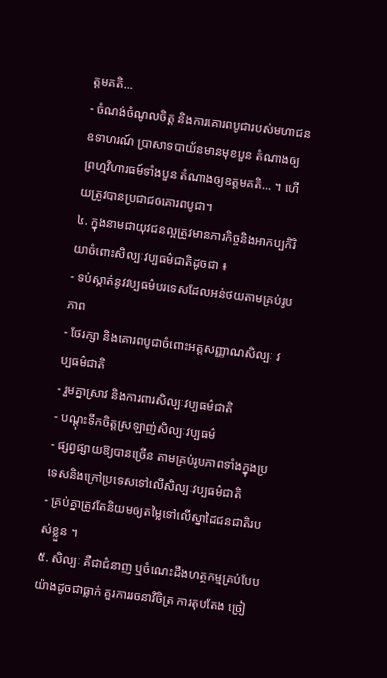ត្តមគតិ...
- ចំណង់ចំណូលចិត្ត និងការគោរពបូជារបស់មហាជន ឧទាហរណ៍ ប្រាសាទបាយ័នមានមុខបួន តំណាងឲ្យព្រហ្មវិហារធម៍ទាំងបួន តំណាងឲ្យឧត្ដមគតិ... ។ ហើយត្រូវបានប្រជាជឲគោរពបូជា។
៤. ក្នុងនាមជាយុវជនល្អត្រូវមានភារកិច្ចនិងអាកប្បកិរិយាចំពោះសិល្បៈវប្បធម៌ជាតិដូចជា ៖
- ទប់ស្កាត់នូវវប្បធម៌បរទេសដែលអន់ថយតាមគ្រប់រូបភាព
- ថែរក្សា និងគោរពបូជាចំពោះអត្តសញ្ញាណសិល្បៈ វប្បធម៌ជាតិ
- រួមគ្នាស្រាវ និងការពារសិល្បៈវប្បធម៌ជាតិ
- បណ្ដុះទឹកចិត្តស្រឡាញ់សិល្បៈវប្បធម៌
- ផ្សព្វផ្សាយឱ្យបានច្រើន តាមគ្រប់រូបភាពទាំងក្នុងប្រទេសនិងក្រៅប្រទេសទៅលើសិល្បៈវប្បធម៌ជាតិ
- គ្រប់គ្នាត្រូវតែនិយមឲ្យតម្លៃទៅលើស្នាដៃជនជាតិរបស់ខ្លួន ។
៥. សិល្បៈ គឺជាជំនាញ ឬចំណេះដឹងហត្ថកម្មគ្រប់បែបយ៉ាងដូចជាធ្លាក់ គួរការរចនាវិចិត្រ ការតុបតែង ច្រៀ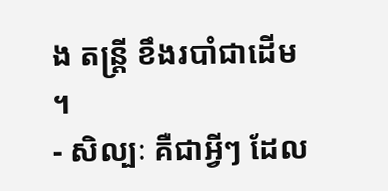ង តន្ត្រី ខឹងរបាំជាដើម ។
- សិល្បៈ គឺជាអ្វីៗ ដែល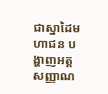ជាស្នាដៃមហាជន បង្ហាញអត្តសញ្ញាណ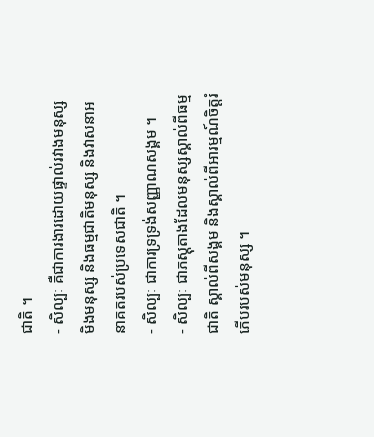ជាតិ ។
- សិល្បៈ គឺជាការងារដោយផ្ទាល់រវាងមនុស្ស មិងមនុស្ស និងធម្មជាតិមនុស្ស និងវាសនាអនាគតរបស់ប្រទេសជាតិ ។
- សិល្បៈ ជាការទ្រទ្រង់សញ្ញាណសង្គម ។
- សិល្បៈ ជាភស្តុតាងដែលមនុស្សស្គាល់ពីធម្មជាតិ ស្គាល់ពីសង្គម និងស្គាល់ពីអារម្មណ៍ចិត្តរំភើបរបស់មនុស្ស ។